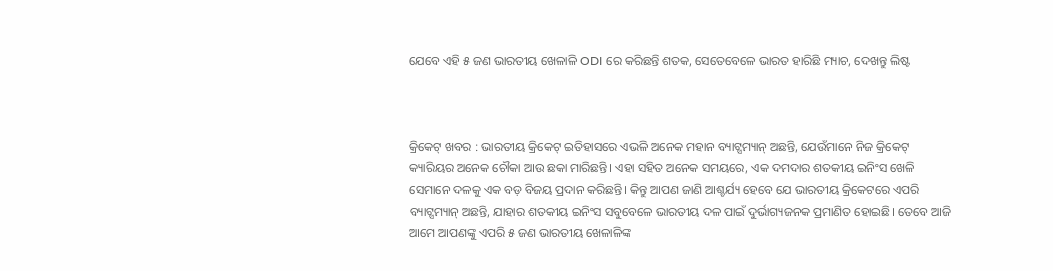ଯେବେ ଏହି ୫ ଜଣ ଭାରତୀୟ ଖେଳାଳି ODI ରେ କରିଛନ୍ତି ଶତକ, ସେତେବେଳେ ଭାରତ ହାରିଛି ମ୍ୟାଚ, ଦେଖନ୍ତୁ ଲିଷ୍ଟ



କ୍ରିକେଟ୍ ଖବର : ଭାରତୀୟ କ୍ରିକେଟ୍ ଇତିହାସରେ ଏଭଳି ଅନେକ ମହାନ ବ୍ୟାଟ୍ସମ୍ୟାନ୍ ଅଛନ୍ତି, ଯେଉଁମାନେ ନିଜ କ୍ରିକେଟ୍ କ୍ୟାରିୟର ଅନେକ ଚୌକା ଆଉ ଛକା ମାରିଛନ୍ତି। ଏହା ସହିତ ଅନେକ ସମୟରେ, ଏକ ଦମଦାର ଶତକୀୟ ଇନିଂସ ଖେଳି ସେମାନେ ଦଳକୁ ଏକ ବଡ଼ ବିଜୟ ପ୍ରଦାନ କରିଛନ୍ତି। କିନ୍ତୁ ଆପଣ ଜାଣି ଆଶ୍ଚର୍ଯ୍ୟ ହେବେ ଯେ ଭାରତୀୟ କ୍ରିକେଟରେ ଏପରି ବ୍ୟାଟ୍ସମ୍ୟାନ୍ ଅଛନ୍ତି, ଯାହାର ଶତକୀୟ ଇନିଂସ ସବୁବେଳେ ଭାରତୀୟ ଦଳ ପାଇଁ ଦୁର୍ଭାଗ୍ୟଜନକ ପ୍ରମାଣିତ ହୋଇଛି। ତେବେ ଆଜି ଆମେ ଆପଣଙ୍କୁ ଏପରି ୫ ଜଣ ଭାରତୀୟ ଖେଳାଳିଙ୍କ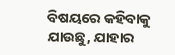ବିଷୟରେ କହିବାକୁ ଯାଉଛୁ, ଯାହାର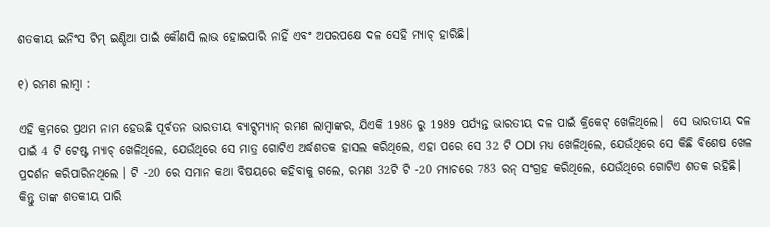ଶତକୀୟ ଇନିଂସ ଟିମ୍ ଇଣ୍ଡିଆ ପାଇଁ କୌଣସି ଲାଭ ହୋଇପାରି ନାହିଁ ଏବଂ ଅପରପକ୍ଷେ ଦଳ ସେହି ମ୍ୟାଚ୍ ହାରିଛି।

୧) ରମଣ ଲାମ୍ବା :

ଏହି କ୍ରମରେ ପ୍ରଥମ ନାମ ହେଉଛି ପୂର୍ବତନ ଭାରତୀୟ ବ୍ୟାଟ୍ସମ୍ୟାନ୍ ରମଣ ଲାମ୍ବାଙ୍କର, ଯିଏକି 1986 ରୁ 1989 ପର୍ଯ୍ୟନ୍ତ ଭାରତୀୟ ଦଳ ପାଇଁ କ୍ରିକେଟ୍ ଖେଳିଥିଲେ।  ସେ ଭାରତୀୟ ଦଳ ପାଇଁ 4 ଟି ଟେଷ୍ଟ ମ୍ୟାଚ୍ ଖେଳିଥିଲେ, ଯେଉଁଥିରେ ସେ ମାତ୍ର ଗୋଟିଏ ଅର୍ଦ୍ଧଶତକ ହାସଲ କରିଥିଲେ, ଏହା ପରେ ସେ 32 ଟି ODI ମଧ୍ୟ ଖେଳିଥିଲେ, ଯେଉଁଥିରେ ସେ କିଛି ବିଶେଷ ଖେଳ ପ୍ରଦର୍ଶନ କରିପାରିନଥିଲେ । ଟି -20 ରେ ସମାନ କଥା ବିଷୟରେ କହିବାକୁ ଗଲେ, ରମଣ 32ଟି ଟି -20 ମ୍ୟାଚରେ 783 ରନ୍ ସଂଗ୍ରହ କରିଥିଲେ, ଯେଉଁଥିରେ ଗୋଟିଏ ଶତକ ରହିଛି। କିନ୍ତୁ ତାଙ୍କ ଶତକୀୟ ପାରି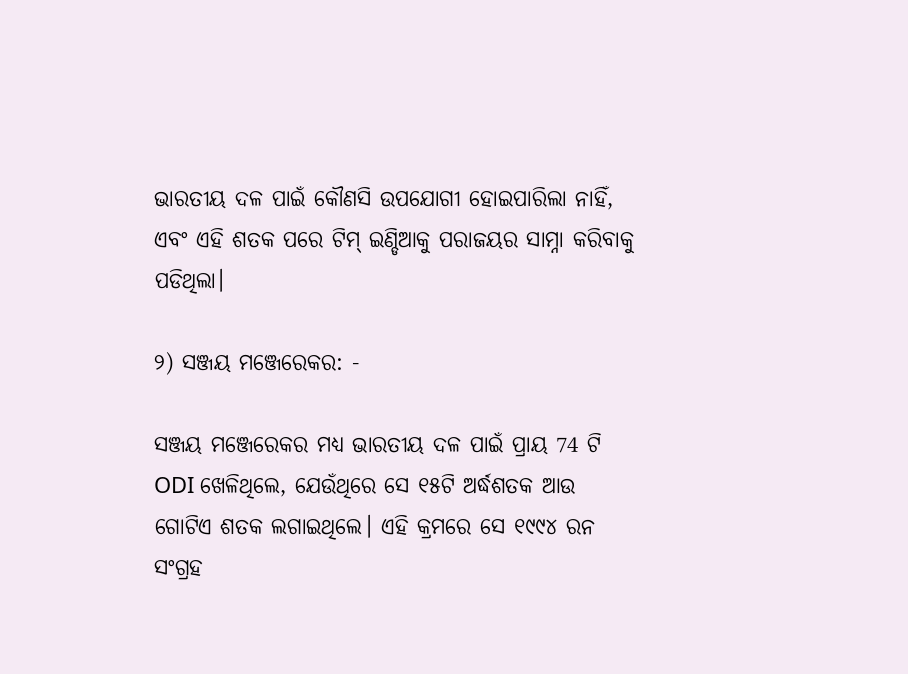ଭାରତୀୟ ଦଳ ପାଇଁ କୌଣସି ଉପଯୋଗୀ ହୋଇପାରିଲା ନାହିଁ, ଏବଂ ଏହି ଶତକ ପରେ ଟିମ୍ ଇଣ୍ଡିଆକୁ ପରାଜୟର ସାମ୍ନା କରିବାକୁ ପଡିଥିଲା।

୨) ସଞ୍ଜୟ ମଞ୍ଜେରେକର: -

ସଞ୍ଜୟ ମଞ୍ଜେରେକର ମଧ୍ୟ ଭାରତୀୟ ଦଳ ପାଇଁ ପ୍ରାୟ 74 ଟି ODI ଖେଳିଥିଲେ, ଯେଉଁଥିରେ ସେ ୧୫ଟି ଅର୍ଦ୍ଧଶତକ ଆଉ ଗୋଟିଏ ଶତକ ଲଗାଇଥିଲେ। ଏହି କ୍ରମରେ ସେ ୧୯୯୪ ରନ ସଂଗ୍ରହ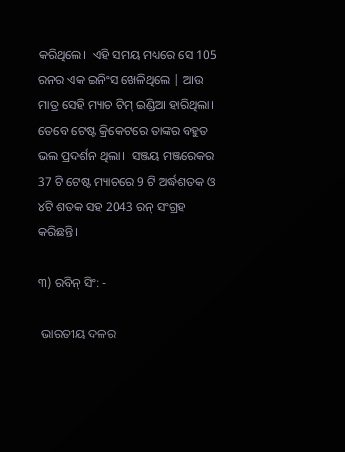କରିଥିଲେ।  ଏହି ସମୟ ମଧ୍ୟରେ ସେ 105 ରନର ଏକ ଇନିଂସ ଖେଳିଥିଲେ | ଆଉ ମାତ୍ର ସେହି ମ୍ୟାଚ ଟିମ୍ ଇଣ୍ଡିଆ ହାରିଥିଲା। ତେବେ ଟେଷ୍ଟ କ୍ରିକେଟରେ ତାଙ୍କର ବହୁତ ଭଲ ପ୍ରଦର୍ଶନ ଥିଲା।  ସଞ୍ଜୟ ମଞ୍ଜରେକର 37 ଟି ଟେଷ୍ଟ ମ୍ୟାଚରେ 9 ଟି ଅର୍ଦ୍ଧଶତକ ଓ ୪ଟି ଶତକ ସହ 2043 ରନ୍ ସଂଗ୍ରହ କରିଛନ୍ତି।

୩) ରବିନ୍ ସିଂ: -

 ଭାରତୀୟ ଦଳର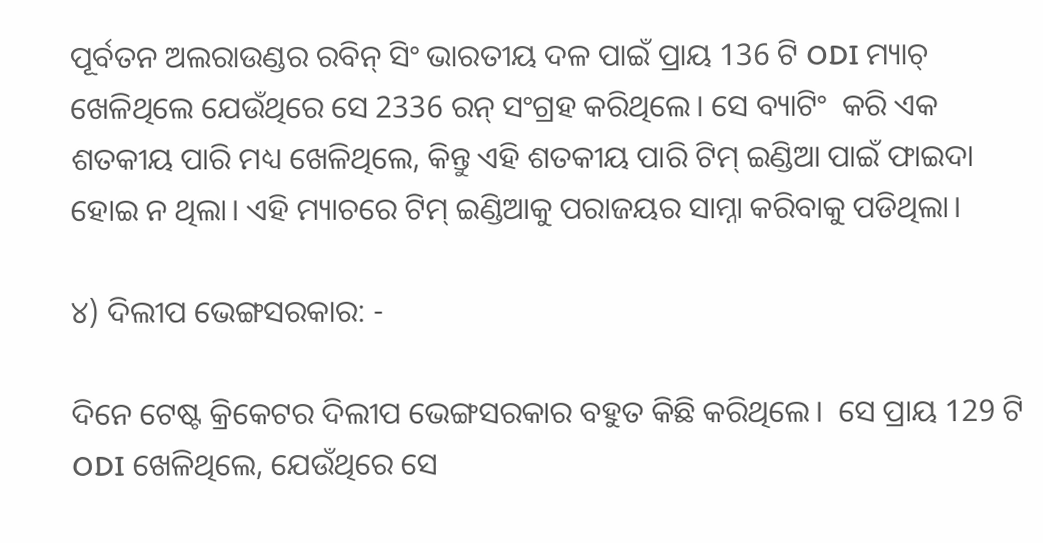ପୂର୍ବତନ ଅଲରାଉଣ୍ଡର ରବିନ୍ ସିଂ ଭାରତୀୟ ଦଳ ପାଇଁ ପ୍ରାୟ 136 ଟି ODI ମ୍ୟାଚ୍ ଖେଳିଥିଲେ ଯେଉଁଥିରେ ସେ 2336 ରନ୍ ସଂଗ୍ରହ କରିଥିଲେ। ସେ ବ୍ୟାଟିଂ  କରି ଏକ ଶତକୀୟ ପାରି ମଧ୍ୟ ଖେଳିଥିଲେ, କିନ୍ତୁ ଏହି ଶତକୀୟ ପାରି ଟିମ୍ ଇଣ୍ଡିଆ ପାଇଁ ଫାଇଦା ହୋଇ ନ ଥିଲା। ଏହି ମ୍ୟାଚରେ ଟିମ୍ ଇଣ୍ଡିଆକୁ ପରାଜୟର ସାମ୍ନା କରିବାକୁ ପଡିଥିଲା।

୪) ଦିଲୀପ ଭେଙ୍ଗସରକାର: -

ଦିନେ ଟେଷ୍ଟ କ୍ରିକେଟର ଦିଲୀପ ଭେଙ୍ଗସରକାର ବହୁତ କିଛି କରିଥିଲେ।  ସେ ପ୍ରାୟ 129 ଟି ODI ଖେଳିଥିଲେ, ଯେଉଁଥିରେ ସେ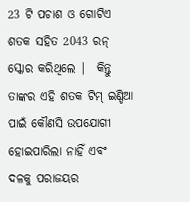23 ଟି ପଚାଶ ଓ ଗୋଟିଏ ଶତକ ସହିତ 2043 ରନ୍ ସ୍କୋର କରିଥିଲେ |  କିନ୍ତୁ ତାଙ୍କର ଏହି ଶତକ ଟିମ୍ ଇଣ୍ଡିଆ ପାଇଁ କୌଣସି ଉପଯୋଗୀ ହୋଇପାରିଲା ନାହିଁ ଏବଂ ଦଳକୁ ପରାଜୟର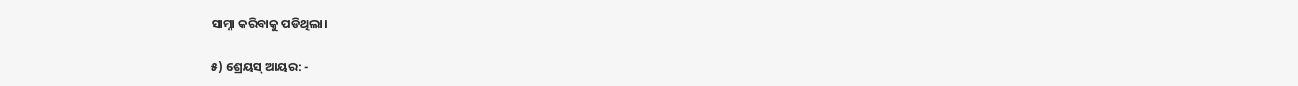ସାମ୍ନା କରିବାକୁ ପଡିଥିଲା।

୫) ଶ୍ରେୟସ୍ ଆୟର: -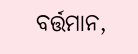ବର୍ତ୍ତମାନ,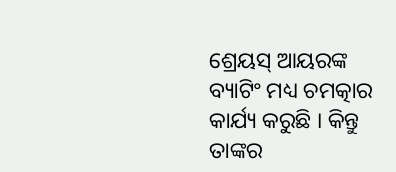ଶ୍ରେୟସ୍ ଆୟରଙ୍କ ବ୍ୟାଟିଂ ମଧ୍ୟ ଚମତ୍କାର କାର୍ଯ୍ୟ କରୁଛି । କିନ୍ତୁ ତାଙ୍କର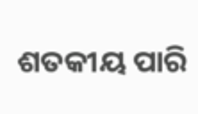ଶତକୀୟ ପାରି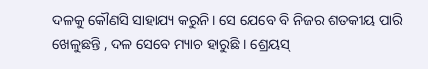ଦଳକୁ କୌଣସି ସାହାଯ୍ୟ କରୁନି। ସେ ଯେବେ ବି ନିଜର ଶତକୀୟ ପାରି ଖେଳୁଛନ୍ତି , ଦଳ ସେବେ ମ୍ୟାଚ ହାରୁଛି । ଶ୍ରେୟସ୍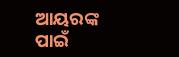ଆୟରଙ୍କ ପାଇଁ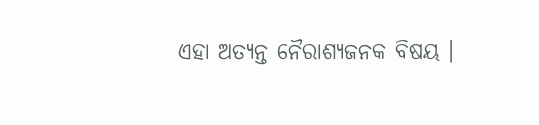ଏହା ଅତ୍ୟନ୍ତ ନୈରାଶ୍ୟଜନକ ବିଷୟ ।